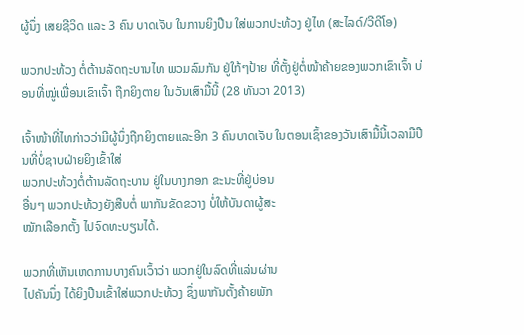ຜູ້ນຶ່ງ ເສຍຊີວິດ ແລະ 3 ຄົນ ບາດເຈັບ ໃນການຍິງປືນ ໃສ່ພວກປະທ້ວງ ຢູ່ໄທ (ສະໄລດ໌/ວີດີໂອ)

ພວກປະທ້ວງ ຕໍ່ຕ້ານລັດຖະບານໄທ ພວມລົມກັນ ຢູ່ໃກ້ໆປ້າຍ ທີ່ຕັ້ງຢູ່ຕໍ່ໜ້າຄ້າຍຂອງພວກເຂົາເຈົ້າ ບ່ອນທີ່ໝູ່ເພື່ອນເຂົາເຈົ້າ ຖືກຍິງຕາຍ ໃນວັນເສົາມື້ນີ້ (28 ທັນວາ 2013)

ເຈົ້າໜ້າທີ່ໄທກ່າວວ່າມີຜູ້ນຶ່ງຖືກຍິງຕາຍແລະອີກ 3 ຄົນບາດເຈັບ ໃນຕອນເຊົ້າຂອງວັນເສົາມື້ນີ້ເວລາມືປືນທີ່ບໍ່ຊາບຝ່າຍຍິງເຂົ້າໃສ່
ພວກປະທ້ວງຕໍ່ຕ້ານລັດຖະບານ ຢູ່ໃນບາງກອກ ຂະນະທີ່ຢູ່ບ່ອນ
ອື່ນໆ ພວກປະທ້ວງຍັງສືບຕໍ່ ພາກັນຂັດຂວາງ ບໍ່ໃຫ້ບັນດາຜູ້ສະ
ໝັກເລືອກຕັ້ງ ໄປຈົດທະບຽນໄດ້.

ພວກທີ່ເຫັນເຫດການບາງຄົນເວົ້າວ່າ ພວກຢູ່ໃນລົດທີ່ແລ່ນຜ່ານ
ໄປຄັນນຶ່ງ ໄດ້ຍິງປືນເຂົ້າໃສ່ພວກປະທ້ວງ ຊຶ່ງພາກັນຕັ້ງຄ້າຍພັກ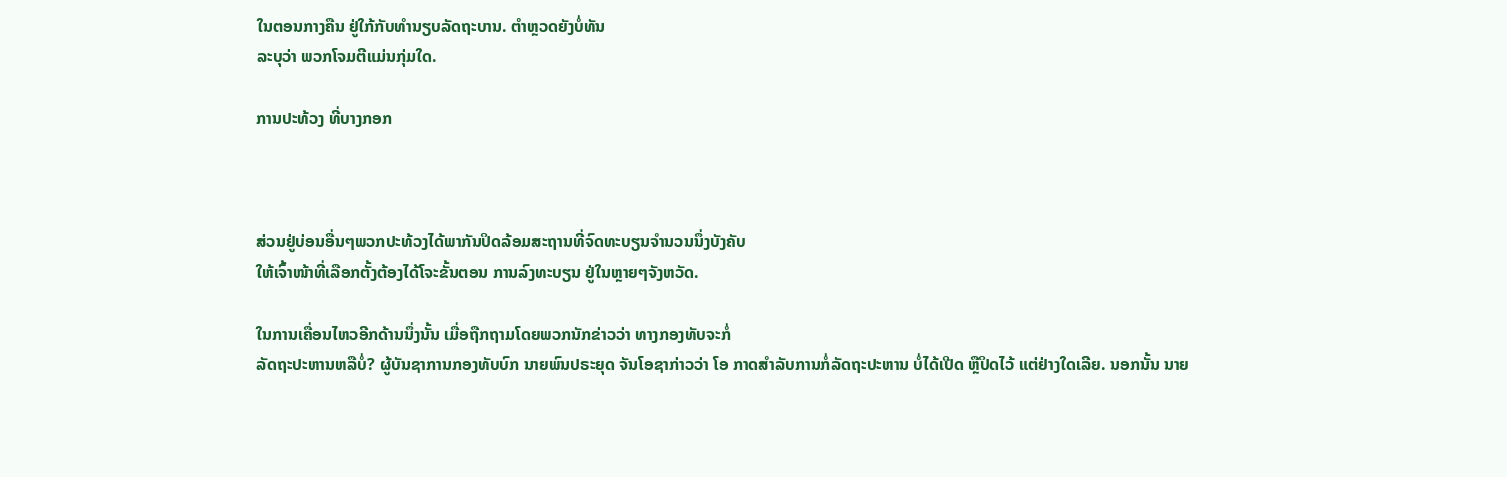ໃນຕອນກາງຄືນ ຢູ່ໃກ້ກັບທຳນຽບລັດຖະບານ. ຕຳຫຼວດຍັງບໍ່ທັນ
ລະບຸວ່າ ພວກໂຈມຕີແມ່ນກຸ່ມໃດ.

ການປະທ້ວງ ທີ່ບາງກອກ



ສ່ວນຢູ່ບ່ອນອື່ນໆພວກປະທ້ວງໄດ້ພາກັນປິດລ້ອມສະຖານທີ່ຈົດທະບຽນຈຳນວນນຶ່ງບັງຄັບ
ໃຫ້ເຈົ້າໜ້າທີ່ເລືອກຕັ້ງຕ້ອງໄດ້ໂຈະຂັ້ນຕອນ ການລົງທະບຽນ ຢູ່ໃນຫຼາຍໆຈັງຫວັດ.

ໃນການເຄື່ອນໄຫວອີກດ້ານນຶ່ງນັ້ນ ເມື່ອຖືກຖາມໂດຍພວກນັກຂ່າວວ່າ ທາງກອງທັບຈະກໍ່
ລັດຖະປະຫານຫລືບໍ່? ຜູ້ບັນຊາການກອງທັບບົກ ນາຍພົນປຣະຍຸດ ຈັນໂອຊາກ່າວວ່າ ໂອ ກາດສຳລັບການກໍ່ລັດຖະປະຫານ ບໍ່ໄດ້ເປີດ ຫຼືປິດໄວ້ ແຕ່ຢ່າງໃດເລີຍ. ນອກນັ້ນ ນາຍ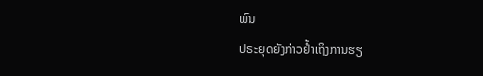ພົນ
ປຣະຍຸດຍັງກ່າວຢໍ້າເຖິງການຮຽ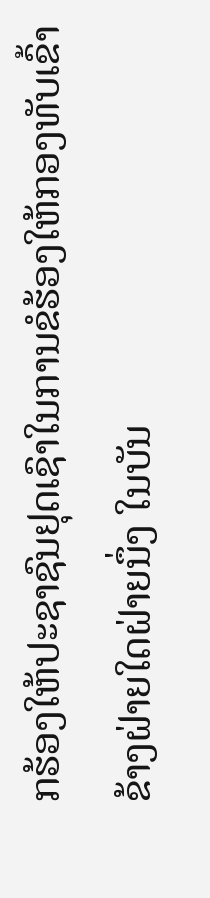ກຮ້ອງໃຫ້ປະຊາຊົນຢຸດເຊົາໃນການຂໍຮ້ອງໃຫ້ກອງທັບເຂົ້າ ຂ້າງຝ່າຍໃດຝ່າຍນຶ່ງ ໃນບັນ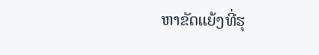ຫາຂັດແຍ້ງທີ່ຮຸ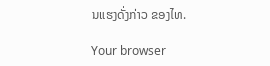ນແຮງດັ່ງກ່າວ ຂອງໄທ.

Your browser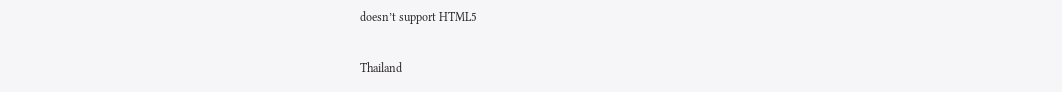doesn’t support HTML5

Thailand